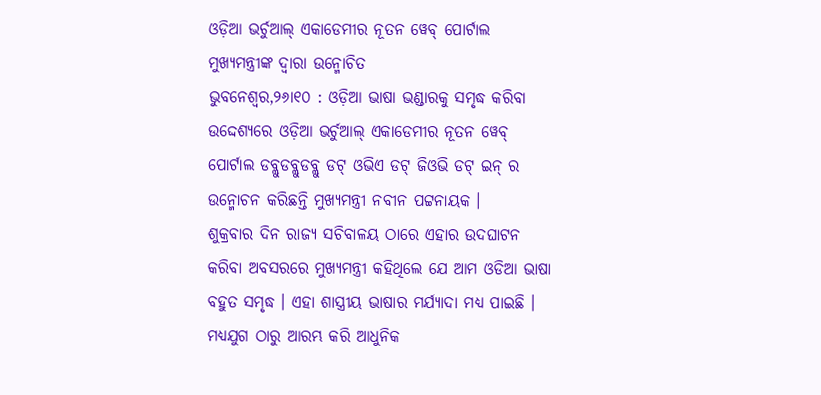ଓଡ଼ିଆ ଭର୍ଚୁଆଲ୍ ଏକାଡେମୀର ନୂତନ ୱେବ୍ ପୋର୍ଟାଲ ମୁଖ୍ୟମନ୍ତ୍ରୀଙ୍କ ଦ୍ୱାରା ଉନ୍ମୋଚିତ
ଭୁବନେଶ୍ୱର,୨୬ା୧୦ : ଓଡ଼ିଆ ଭାଷା ଭଣ୍ଡାରକୁ ସମୃଦ୍ଧ କରିବା ଉଦ୍ଦେଶ୍ୟରେ ଓଡ଼ିଆ ଭର୍ଚୁଆଲ୍ ଏକାଡେମୀର ନୂତନ ୱେବ୍ ପୋର୍ଟାଲ ଡବ୍ଲୁଡବ୍ଲୁଡବ୍ଲୁ ଡଟ୍ ଓଭିଏ ଡଟ୍ ଜିଓଭି ଡଟ୍ ଇନ୍ ର ଉନ୍ମୋଚନ କରିଛନ୍ତି ମୁଖ୍ୟମନ୍ତ୍ରୀ ନବୀନ ପଟ୍ଟନାୟକ ।
ଶୁକ୍ରବାର ଦିନ ରାଜ୍ୟ ସଚିବାଳୟ ଠାରେ ଏହାର ଉଦଘାଟନ କରିବା ଅବସରରେ ମୁଖ୍ୟମନ୍ତ୍ରୀ କହିଥିଲେ ଯେ ଆମ ଓଡିଆ ଭାଷା ବହୁତ ସମୃଦ୍ଧ । ଏହା ଶାସ୍ତ୍ରୀୟ ଭାଷାର ମର୍ଯ୍ୟାଦା ମଧ୍ୟ ପାଇଛି । ମଧ୍ୟଯୁଗ ଠାରୁ ଆରମ୍ଭ କରି ଆଧୁନିକ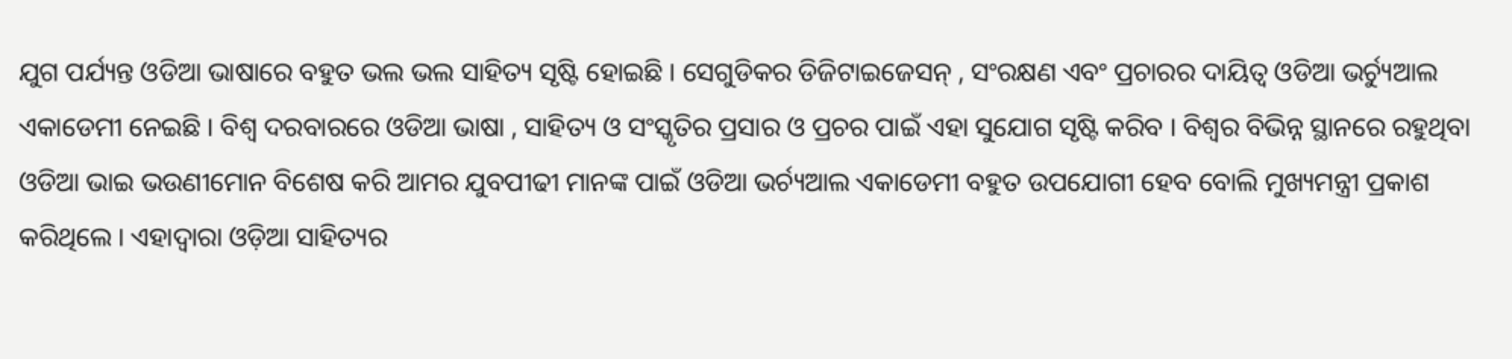ଯୁଗ ପର୍ଯ୍ୟନ୍ତ ଓଡିଆ ଭାଷାରେ ବହୁତ ଭଲ ଭଲ ସାହିତ୍ୟ ସୃଷ୍ଟି ହୋଇଛି । ସେଗୁଡିକର ଡିଜିଟାଇଜେସନ୍ , ସଂରକ୍ଷଣ ଏବଂ ପ୍ରଚାରର ଦାୟିତ୍ୱ ଓଡିଆ ଭର୍ଚ୍ୟୁଆଲ ଏକାଡେମୀ ନେଇଛି । ବିଶ୍ୱ ଦରବାରରେ ଓଡିଆ ଭାଷା , ସାହିତ୍ୟ ଓ ସଂସ୍କୃତିର ପ୍ରସାର ଓ ପ୍ରଚର ପାଇଁ ଏହା ସୁଯୋଗ ସୃଷ୍ଟି କରିବ । ବିଶ୍ୱର ବିଭିନ୍ନ ସ୍ଥାନରେ ରହୁଥିବା ଓଡିଆ ଭାଇ ଭଉଣୀମୋନ ବିଶେଷ କରି ଆମର ଯୁବପୀଢୀ ମାନଙ୍କ ପାଇଁ ଓଡିଆ ଭର୍ଚ୍ୟଆଲ ଏକାଡେମୀ ବହୁତ ଉପଯୋଗୀ ହେବ ବୋଲି ମୁଖ୍ୟମନ୍ତ୍ରୀ ପ୍ରକାଶ କରିଥିଲେ । ଏହାଦ୍ୱାରା ଓଡ଼ିଆ ସାହିତ୍ୟର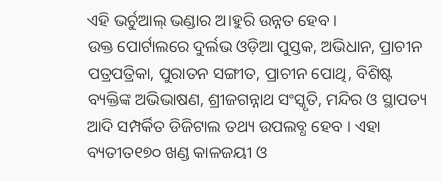ଏହି ଭର୍ଚୁଆଲ୍ ଭଣ୍ଡାର ଅ।ହୁରି ଉନ୍ନତ ହେବ ।
ଉକ୍ତ ପୋର୍ଟାଲରେ ଦୁର୍ଲଭ ଓଡ଼ିଆ ପୁସ୍ତକ, ଅଭିଧାନ, ପ୍ରାଚୀନ ପତ୍ରପତ୍ରିକା, ପୁରାତନ ସଙ୍ଗୀତ, ପ୍ରାଚୀନ ପୋଥି, ବିଶିଷ୍ଟ ବ୍ୟକ୍ତିଙ୍କ ଅଭିଭାଷଣ, ଶ୍ରୀଜଗନ୍ନାଥ ସଂସ୍କୃତି, ମନ୍ଦିର ଓ ସ୍ଥାପତ୍ୟ ଆଦି ସମ୍ପର୍କିତ ଡିଜିଟାଲ ତଥ୍ୟ ଉପଲବ୍ଧ ହେବ । ଏହା ବ୍ୟତୀତ୧୭୦ ଖଣ୍ଡ କାଳଜୟୀ ଓ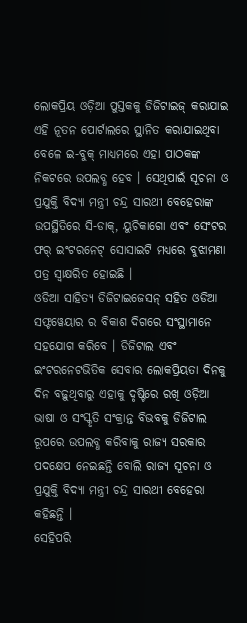ଲୋକପ୍ରିୟ ଓଡ଼ିଆ ପୁସ୍ତକକୁ ଡିଜିଟାଇଜ୍ କରାଯାଇ ଏହି ନୂତନ ପୋର୍ଟାଲରେ ସ୍ଥାନିତ କରାଯାଇଥିବା ବେଳେ ଇ-ବୁକ୍ ମାଧ୍ୟମରେ ଏହା ପାଠକଙ୍କ ନିକଟରେ ଉପଲବ୍ଧ ହେବ । ସେଥିପାଇଁ ସୂଚନା ଓ ପ୍ରଯୁକ୍ତି ବିଦ୍ୟା ମନ୍ତ୍ରୀ ଚନ୍ଦ୍ର ସାରଥୀ ବେହେରାଙ୍କ ଉପସ୍ଥିତିରେ ସି-ଡାକ୍, ୟୁଚିକାଗୋ ଏବଂ ସେଂଟର ଫର୍ ଇଂଟରନେଟ୍ ସୋସାଇଟି ମଧ୍ୟରେ ବୁଝାମଣା ପତ୍ର ସ୍ୱାକ୍ଷରିତ ହୋଇଛି ।
ଓଡିଆ ସାହିତ୍ୟ ଡିଜିଟାଇଜେସନ୍ ସହିତ ଓଡିଆ ସଫ୍ଟୱେୟାର ର ବିକାଶ ଦିଗରେ ସଂସ୍ଥାମାନେ ସହଯୋଗ କରିବେ । ଡିଜିଟାଲ ଏବଂ ଇଂଟରନେଟଭିତିକ ସେବାର ଲୋକପ୍ରିୟତା ଦିନକୁ ଦିନ ବଢ଼ୁଥିବାରୁ ଏହାକୁ ଦୃଷ୍ଟିରେ ରଖି ଓଡ଼ିଆ ଭାଷା ଓ ସଂସ୍କୃତି ସଂକ୍ରାନ୍ତ ବିଭବକୁ ଡିଜିଟାଲ ରୂପରେ ଉପଲବ୍ଧ କରିବାକୁ ରାଜ୍ୟ ସରକାର ପଦକ୍ଷେପ ନେଇଛନ୍ତି ବୋଲି ରାଜ୍ୟ ସୂଚନା ଓ ପ୍ରଯୁକ୍ତି ବିଦ୍ୟା ମନ୍ତ୍ରୀ ଚନ୍ଦ୍ର ସାରଥୀ ବେହେରା କହିଛନ୍ତି ।
ସେହିପରି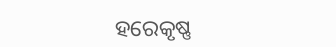ହରେକୃଷ୍ଣ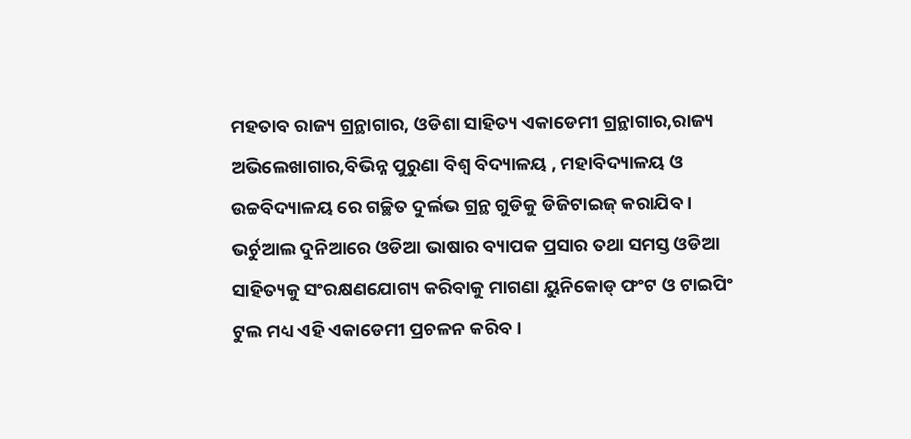ମହତାବ ରାଜ୍ୟ ଗ୍ରନ୍ଥାଗାର, ଓଡିଶା ସାହିତ୍ୟ ଏକାଡେମୀ ଗ୍ରନ୍ଥାଗାର,ରାଜ୍ୟ ଅଭିଲେଖାଗାର,ବିଭିନ୍ନ ପୁରୁଣା ବିଶ୍ୱ ବିଦ୍ୟାଳୟ , ମହାବିଦ୍ୟାଳୟ ଓ ଉଚ୍ଚବିଦ୍ୟାଳୟ ରେ ଗଚ୍ଛିତ ଦୁର୍ଲଭ ଗ୍ରନ୍ଥ ଗୁଡିକୁ ଡିଜିଟାଇଜ୍ କରାଯିବ । ଭର୍ଚୁଆଲ ଦୁନିଆରେ ଓଡିଆ ଭାଷାର ବ୍ୟାପକ ପ୍ରସାର ତଥା ସମସ୍ତ ଓଡିଆ ସାହିତ୍ୟକୁ ସଂରକ୍ଷଣଯୋଗ୍ୟ କରିବାକୁ ମାଗଣା ୟୁନିକୋଡ୍ ଫଂଟ ଓ ଟାଇପିଂ ଟୁଲ ମଧ୍ୟ ଏହି ଏକାଡେମୀ ପ୍ରଚଳନ କରିବ ।